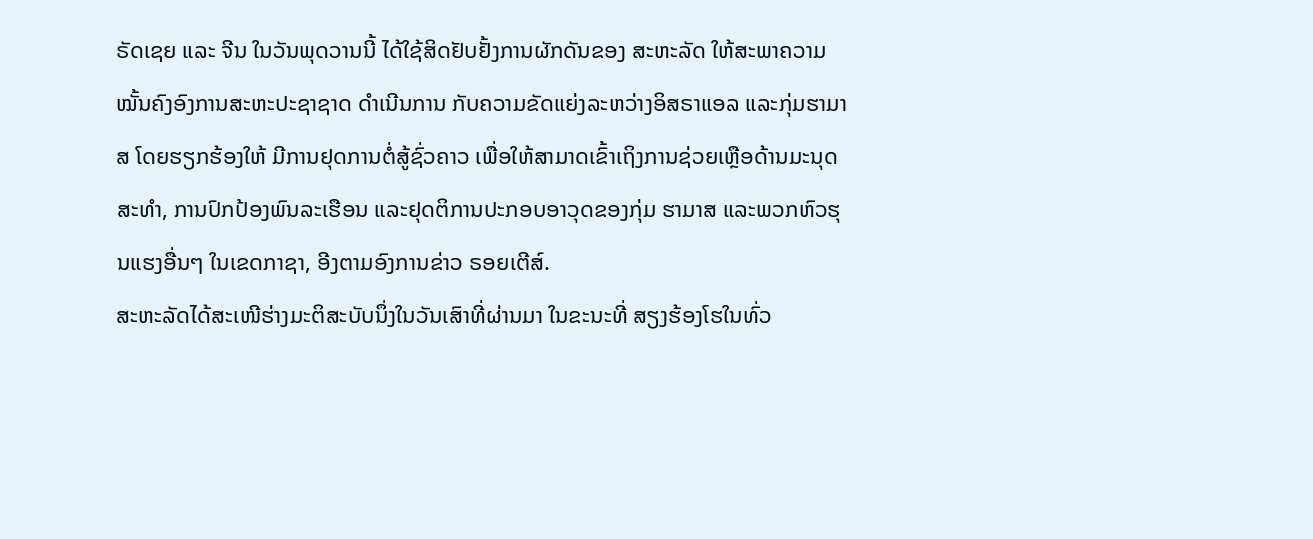ຣັດເຊຍ ແລະ ຈີນ ໃນວັນພຸດວານນີ້ ໄດ້ໃຊ້ສິດຢັບຢັ້ງການຜັກດັນຂອງ ສະຫະລັດ ໃຫ້ສະພາຄວາມໝັ້ນຄົງອົງການສະຫະປະຊາຊາດ ດຳເນີນການ ກັບຄວາມຂັດແຍ່ງລະຫວ່າງອິສຣາແອລ ແລະກຸ່ມຮາມາສ ໂດຍຮຽກຮ້ອງໃຫ້ ມີການຢຸດການຕໍ່ສູ້ຊົ່ວຄາວ ເພື່ອໃຫ້ສາມາດເຂົ້າເຖິງການຊ່ວຍເຫຼືອດ້ານມະນຸດສະທຳ, ການປົກປ້ອງພົນລະເຮືອນ ແລະຢຸດຕິການປະກອບອາວຸດຂອງກຸ່ມ ຮາມາສ ແລະພວກຫົວຮຸນແຮງອື່ນໆ ໃນເຂດກາຊາ, ອີງຕາມອົງການຂ່າວ ຣອຍເຕີສ໌.
ສະຫະລັດໄດ້ສະເໜີຮ່າງມະຕິສະບັບນຶ່ງໃນວັນເສົາທີ່ຜ່ານມາ ໃນຂະນະທີ່ ສຽງຮ້ອງໂຮໃນທົ່ວ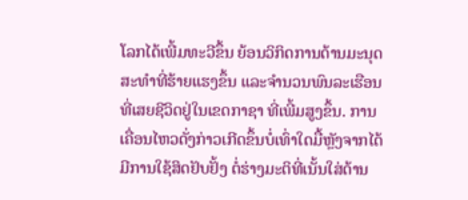ໂລກໄດ້ເພີ້ມທະວີຂຶ້ນ ຍ້ອນວິກິດການດ້ານມະນຸດສະທຳທີ່ຮ້າຍແຮງຂຶ້ນ ແລະຈຳນວນພົນລະເຮືອນທີ່ເສຍຊີວິດຢູ່ໃນເຂດກາຊາ ທີ່ເພີ້ມສູງຂຶ້ນ. ການເຄື່ອນໄຫວດັ່ງກ່າວເກີດຂຶ້ນບໍ່ເທົ່າໃດມື້ຫຼັງຈາກໄດ້ມີການໃຊ້ສິດຢັບຢັ້ງ ຕໍ່ຮ່າງມະຕິທີ່ເນັ້ນໃສ່ດ້ານ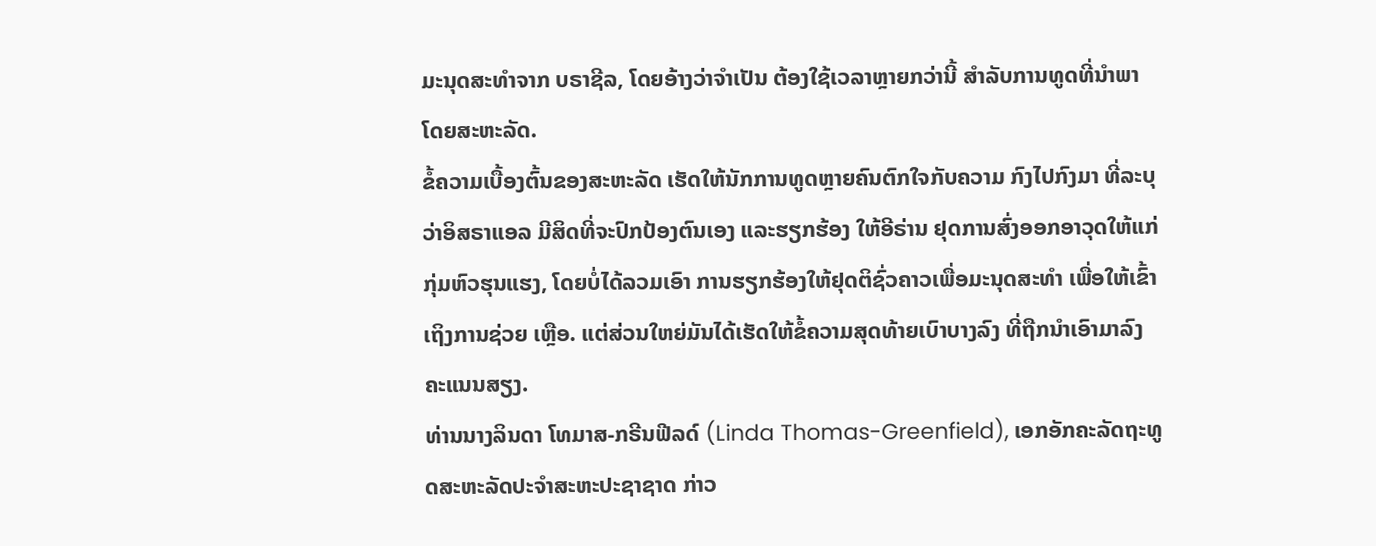ມະນຸດສະທໍາຈາກ ບຣາຊີລ, ໂດຍອ້າງວ່າຈໍາເປັນ ຕ້ອງໃຊ້ເວລາຫຼາຍກວ່ານີ້ ສໍາລັບການທູດທີ່ນໍາພາໂດຍສະຫະລັດ.
ຂໍ້ຄວາມເບື້ອງຕົ້ນຂອງສະຫະລັດ ເຮັດໃຫ້ນັກການທູດຫຼາຍຄົນຕົກໃຈກັບຄວາມ ກົງໄປກົງມາ ທີ່ລະບຸວ່າອິສຣາແອລ ມີສິດທີ່ຈະປົກປ້ອງຕົນເອງ ແລະຮຽກຮ້ອງ ໃຫ້ອີຣ່ານ ຢຸດການສົ່ງອອກອາວຸດໃຫ້ແກ່ກຸ່ມຫົວຮຸນແຮງ, ໂດຍບໍ່ໄດ້ລວມເອົາ ການຮຽກຮ້ອງໃຫ້ຢຸດຕິຊົ່ວຄາວເພື່ອມະນຸດສະທຳ ເພື່ອໃຫ້ເຂົ້າເຖິງການຊ່ວຍ ເຫຼືອ. ແຕ່ສ່ວນໃຫຍ່ມັນໄດ້ເຮັດໃຫ້ຂໍ້ຄວາມສຸດທ້າຍເບົາບາງລົງ ທີ່ຖືກນຳເອົາມາລົງຄະແນນສຽງ.
ທ່ານນາງລິນດາ ໂທມາສ-ກຣີນຟີລດ໌ (Linda Thomas-Greenfield), ເອກອັກຄະລັດຖະທູດສະຫະລັດປະຈຳສະຫະປະຊາຊາດ ກ່າວ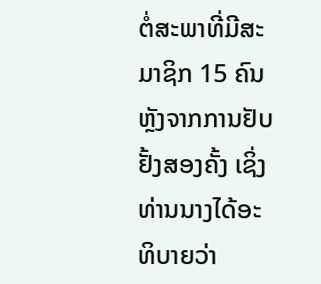ຕໍ່ສະພາທີ່ມີສະມາຊິກ 15 ຄົນ ຫຼັງຈາກການຢັບຢັ້ງສອງຄັ້ງ ເຊິ່ງທ່ານນາງໄດ້ອະທິບາຍວ່າ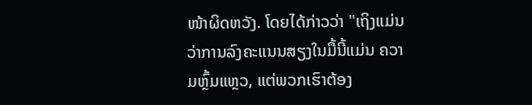ໜ້າຜິດຫວັງ. ໂດຍໄດ້ກ່າວວ່າ "ເຖິງແມ່ນວ່າການລົງຄະແນນສຽງໃນມື້ນີ້ແມ່ນ ຄວາມຫຼົ້ມແຫຼວ, ແຕ່ພວກເຮົາຕ້ອງ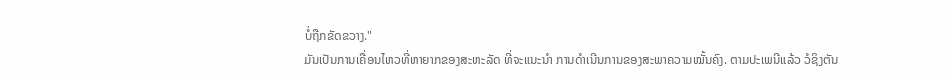ບໍ່ຖືກຂັດຂວາງ."
ມັນເປັນການເຄື່ອນໄຫວທີ່ຫາຍາກຂອງສະຫະລັດ ທີ່ຈະແນະນຳ ການດຳເນີນການຂອງສະພາຄວາມໝັ້ນຄົງ. ຕາມປະເພນີແລ້ວ ວໍຊິງຕັນ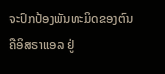ຈະປົກປ້ອງພັນທະມິດຂອງຕົນ ຄືອິສຣາແອລ ຢູ່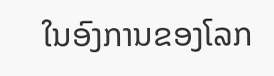ໃນອົງການຂອງໂລກ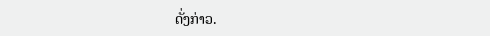ດັ່ງກ່າວ.